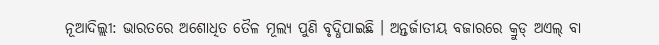ନୂଆଦିଲ୍ଲୀ: ଭାରତରେ ଅଶୋଧିତ ତୈଳ ମୂଲ୍ୟ ପୁଣି ବୃଦ୍ଧିପାଇଛି । ଅନ୍ତର୍ଜାତୀୟ ବଜାରରେ କ୍ରୁଡ୍ ଅଏଲ୍ ବା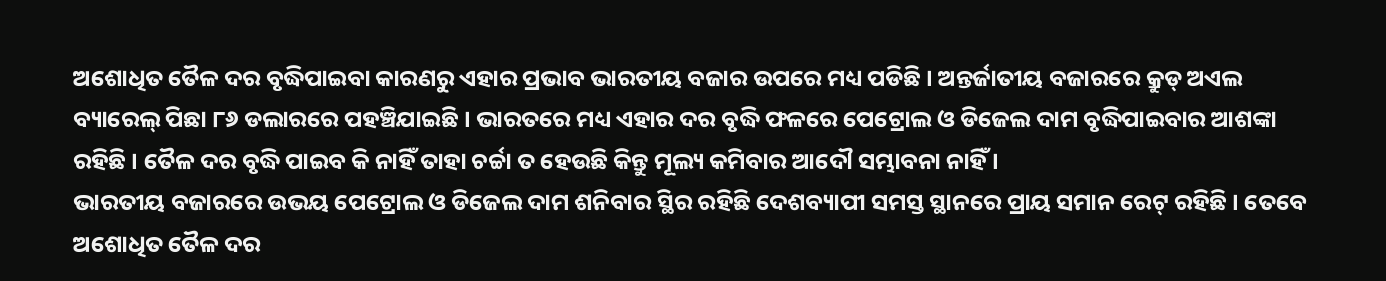ଅଶୋଧିତ ତୈଳ ଦର ବୃଦ୍ଧିପାଇବା କାରଣରୁ ଏହାର ପ୍ରଭାବ ଭାରତୀୟ ବଜାର ଉପରେ ମଧ୍ୟ ପଡିଛି । ଅନ୍ତର୍ଜାତୀୟ ବଜାରରେ କ୍ରୁଡ୍ ଅଏଲ ବ୍ୟାରେଲ୍ ପିଛା ୮୬ ଡଲାରରେ ପହଞ୍ଚିଯାଇଛି । ଭାରତରେ ମଧ୍ୟ ଏହାର ଦର ବୃଦ୍ଧି ଫଳରେ ପେଟ୍ରୋଲ ଓ ଡିଜେଲ ଦାମ ବୃଦ୍ଧିପାଇବାର ଆଶଙ୍କା ରହିଛି । ତୈଳ ଦର ବୃଦ୍ଧି ପାଇବ କି ନାହିଁ ତାହା ଚର୍ଚ୍ଚା ତ ହେଉଛି କିନ୍ତୁ ମୂଲ୍ୟ କମିବାର ଆଦୌ ସମ୍ଭାବନା ନାହିଁ ।
ଭାରତୀୟ ବଜାରରେ ଉଭୟ ପେଟ୍ରୋଲ ଓ ଡିଜେଲ ଦାମ ଶନିବାର ସ୍ଥିର ରହିଛି ଦେଶବ୍ୟାପୀ ସମସ୍ତ ସ୍ଥାନରେ ପ୍ରାୟ ସମାନ ରେଟ୍ ରହିଛି । ତେବେ ଅଶୋଧିତ ତୈଳ ଦର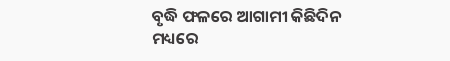ବୃଦ୍ଧି ଫଳରେ ଆଗାମୀ କିଛିଦିନ ମଧ୍ୟରେ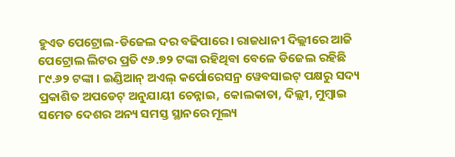ହୁଏତ ପେଟ୍ରୋଲ-ଡିଜେଲ ଦର ବଢିପାରେ । ରାଜଧାନୀ ଦିଲ୍ଲୀରେ ଆଜି ପେଟ୍ରୋଲ ଲିଟର ପ୍ରତି ୯୬.୭୨ ଟଙ୍କା ରହିଥିବା ବେଳେ ଡିଜେଲ ରହିଛି ୮୯.୬୨ ଟଙ୍କା । ଇଣ୍ଡିଆନ୍ ଅଏଲ୍ କର୍ପୋରେସନ୍ର ୱେବସାଇଟ୍ ପକ୍ଷରୁ ସଦ୍ୟ ପ୍ରକାଶିତ ଅପଡେଟ୍ ଅନୁଯାୟୀ ଚେନ୍ନାଇ, କୋଲକାତା, ଦିଲ୍ଲୀ, ମୁମ୍ବାଇ ସମେତ ଦେଶର ଅନ୍ୟ ସମସ୍ତ ସ୍ଥାନରେ ମୂଲ୍ୟ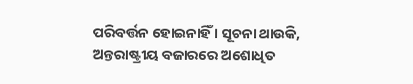ପରିବର୍ତ୍ତନ ହୋଇନାହିଁ । ସୂଚନା ଥାଉକି, ଅନ୍ତରାଷ୍ଟ୍ରୀୟ ବଜାରରେ ଅଶୋଧିତ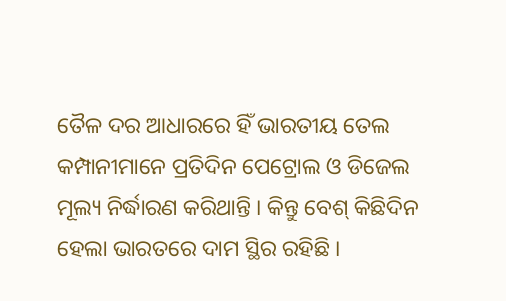ତୈଳ ଦର ଆଧାରରେ ହିଁ ଭାରତୀୟ ତେଲ କମ୍ପାନୀମାନେ ପ୍ରତିଦିନ ପେଟ୍ରୋଲ ଓ ଡିଜେଲ ମୂଲ୍ୟ ନିର୍ଦ୍ଧାରଣ କରିଥାନ୍ତି । କିନ୍ତୁ ବେଶ୍ କିଛିଦିନ ହେଲା ଭାରତରେ ଦାମ ସ୍ଥିର ରହିଛି ।